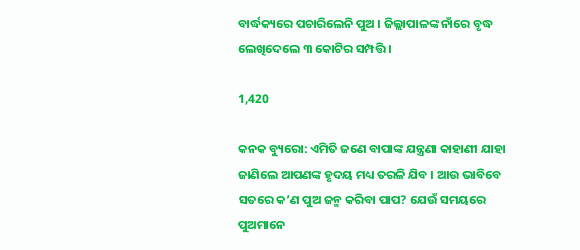ବାର୍ଦ୍ଧକ୍ୟରେ ପଚାରିଲେନି ପୁଅ । ଜିଲ୍ଲାପାଳଙ୍କ ନାଁରେ ବୃଦ୍ଧ ଲେଖିଦେଲେ ୩ କୋଟିର ସମ୍ପତ୍ତି ।

1,420

କନକ ବ୍ୟୁରୋ: ଏମିତି ଜଣେ ବାପାଙ୍କ ଯନ୍ତ୍ରଣା କାହାଣୀ ଯାହା ଜାଣିଲେ ଆପଣଙ୍କ ହୃଦୟ ମଧ୍ୟ ତରଳି ଯିବ । ଆଉ ଭାବିବେ ସତରେ କ’ଣ ପୁଅ ଜନ୍ମ କରିବା ପାପ? ଯେଉଁ ସମୟରେ ପୁଅମାନେ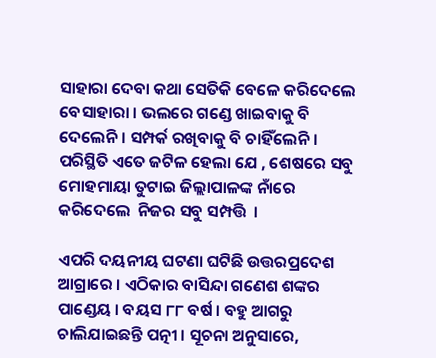ସାହାରା ଦେବା କଥା ସେତିକି ବେଳେ କରିଦେଲେ ବେସାହାରା । ଭଲରେ ଗଣ୍ଡେ ଖାଇବାକୁ ବି ଦେଲେନି । ସମ୍ପର୍କ ରଖିବାକୁ ବି ଚାହିଁଲେନି । ପରିସ୍ଥିତି ଏତେ ଜଟିଳ ହେଲା ଯେ , ଶେଷରେ ସବୁ ମୋହମାୟା ତୁଟାଇ ଜିଲ୍ଲାପାଳଙ୍କ ନାଁରେ କରିଦେଲେ  ନିଜର ସବୁ ସମ୍ପତ୍ତି  ।

ଏପରି ଦୟନୀୟ ଘଟଣା ଘଟିଛି ଉତ୍ତରପ୍ରଦେଶ ଆଗ୍ରାରେ । ଏଠିକାର ବାସିନ୍ଦା ଗଣେଶ ଶଙ୍କର ପାଣ୍ଡେୟ । ବୟସ ୮୮ ବର୍ଷ । ବହୁ ଆଗରୁ ଚାଲିଯାଇଛନ୍ତି ପତ୍ନୀ । ସୂଚନା ଅନୁସାରେ,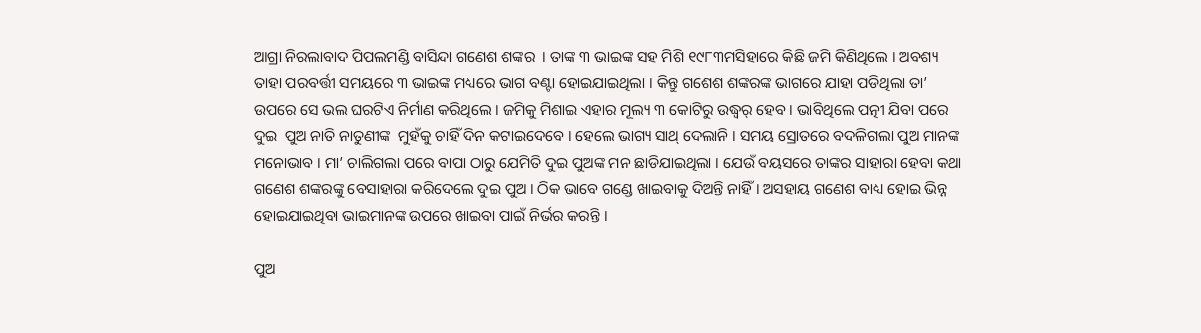ଆଗ୍ରା ନିରଲାବାଦ ପିପଲମଣ୍ଡି ବାସିନ୍ଦା ଗଣେଶ ଶଙ୍କର  । ତାଙ୍କ ୩ ଭାଇଙ୍କ ସହ ମିଶି ୧୯୮୩ମସିହାରେ କିଛି ଜମି କିଣିଥିଲେ । ଅବଶ୍ୟ ତାହା ପରବର୍ତ୍ତୀ ସମୟରେ ୩ ଭାଇଙ୍କ ମଧ୍ୟରେ ଭାଗ ବଣ୍ଟା ହୋଇଯାଇଥିଲା । କିନ୍ତୁ ଗଶେଶ ଶଙ୍କରଙ୍କ ଭାଗରେ ଯାହା ପଡିଥିଲା ତା’ ଉପରେ ସେ ଭଲ ଘରଟିଏ ନିର୍ମାଣ କରିଥିଲେ । ଜମିକୁ ମିଶାଇ ଏହାର ମୂଲ୍ୟ ୩ କୋଟିରୁ ଉଦ୍ଧ୍ୱର୍ ହେବ । ଭାବିଥିଲେ ପତ୍ନୀ ଯିବା ପରେ ଦୁଇ  ପୁଅ ନାତି ନାତୁଣୀଙ୍କ  ମୁହଁକୁ ଚାହିଁ ଦିନ କଟାଇଦେବେ । ହେଲେ ଭାଗ୍ୟ ସାଥ୍ ଦେଲାନି । ସମୟ ସ୍ରୋତରେ ବଦଳିଗଲା ପୁଅ ମାନଙ୍କ ମନୋଭାବ । ମା’ ଚାଲିଗଲା ପରେ ବାପା ଠାରୁ ଯେମିତି ଦୁଇ ପୁଅଙ୍କ ମନ ଛାଡିଯାଇଥିଲା । ଯେଉଁ ବୟସରେ ତାଙ୍କର ସାହାରା ହେବା କଥା ଗଣେଶ ଶଙ୍କରଙ୍କୁ ବେସାହାରା କରିଦେଲେ ଦୁଇ ପୁଅ । ଠିକ ଭାବେ ଗଣ୍ଡେ ଖାଇବାକୁ ଦିଅନ୍ତି ନାହିଁ । ଅସହାୟ ଗଣେଶ ବାଧ୍ୟ ହୋଇ ଭିନ୍ନ ହୋଇଯାଇଥିବା ଭାଇମାନଙ୍କ ଉପରେ ଖାଇବା ପାଇଁ ନିର୍ଭର କରନ୍ତି ।

ପୁଅ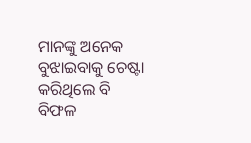ମାନଙ୍କୁ ଅନେକ ବୁଝାଇବାକୁ ଚେଷ୍ଟା କରିଥିଲେ ବି ବିଫଳ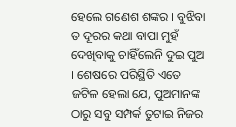ହେଲେ ଗଣେଶ ଶଙ୍କର । ବୁଝିବା ତ ଦୂରର କଥା ବାପା ମୁହଁ ଦେଖିବାକୁ ଚାହିଁଲେନି ଦୁଇ ପୁଅ । ଶେଷରେ ପରିସ୍ଥିତି ଏତେ ଜଟିଳ ହେଲା ଯେ, ପୁଅମାନଙ୍କ ଠାରୁ ସବୁ ସମ୍ପର୍କ ତୁଟାଇ ନିଜର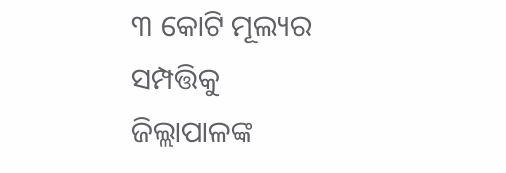୩ କୋଟି ମୂଲ୍ୟର ସମ୍ପତ୍ତିକୁ ଜିଲ୍ଲାପାଳଙ୍କ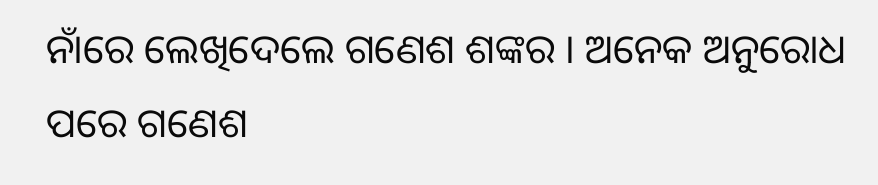ନାଁରେ ଲେଖିଦେଲେ ଗଣେଶ ଶଙ୍କର । ଅନେକ ଅନୁରୋଧ ପରେ ଗଣେଶ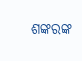ଶଙ୍କରଙ୍କ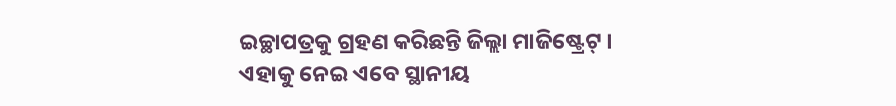ଇଚ୍ଛାପତ୍ରକୁ ଗ୍ରହଣ କରିଛନ୍ତି ଜିଲ୍ଲା ମାଜିଷ୍ଟ୍ରେଟ୍ । ଏହାକୁ ନେଇ ଏବେ ସ୍ଥାନୀୟ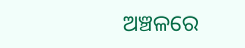ଅଞ୍ଚଳରେ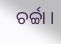ଚର୍ଚ୍ଚା ।